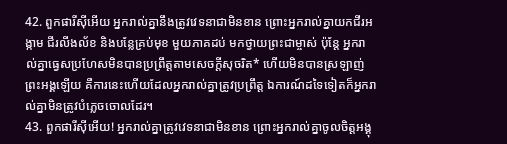42. ពួកផារីស៊ីអើយ អ្នករាល់គ្នានឹងត្រូវវេទនាជាមិនខាន ព្រោះអ្នករាល់គ្នាយកជីរអង្កាម ជីរលីងល័ខ និងបន្លែគ្រប់មុខ មួយភាគដប់ មកថ្វាយព្រះជាម្ចាស់ ប៉ុន្តែ អ្នករាល់គ្នាធ្វេសប្រហែសមិនបានប្រព្រឹត្តតាមសេចក្ដីសុចរិត* ហើយមិនបានស្រឡាញ់ព្រះអង្គឡើយ គឺការនេះហើយដែលអ្នករាល់គ្នាត្រូវប្រព្រឹត្ត ឯការណ៍ដទៃទៀតក៏អ្នករាល់គ្នាមិនត្រូវបំភ្លេចចោលដែរ។
43. ពួកផារីស៊ីអើយ! អ្នករាល់គ្នាត្រូវវេទនាជាមិនខាន ព្រោះអ្នករាល់គ្នាចូលចិត្តអង្គុ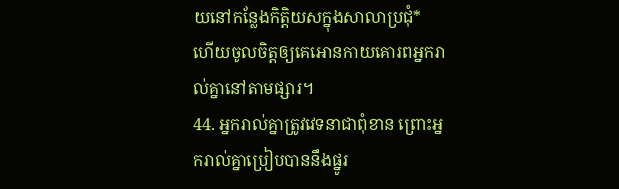យនៅកន្លែងកិត្តិយសក្នុងសាលាប្រជុំ* ហើយចូលចិត្តឲ្យគេអោនកាយគោរពអ្នករាល់គ្នានៅតាមផ្សារ។
44. អ្នករាល់គ្នាត្រូវវេទនាជាពុំខាន ព្រោះអ្នករាល់គ្នាប្រៀបបាននឹងផ្នូរ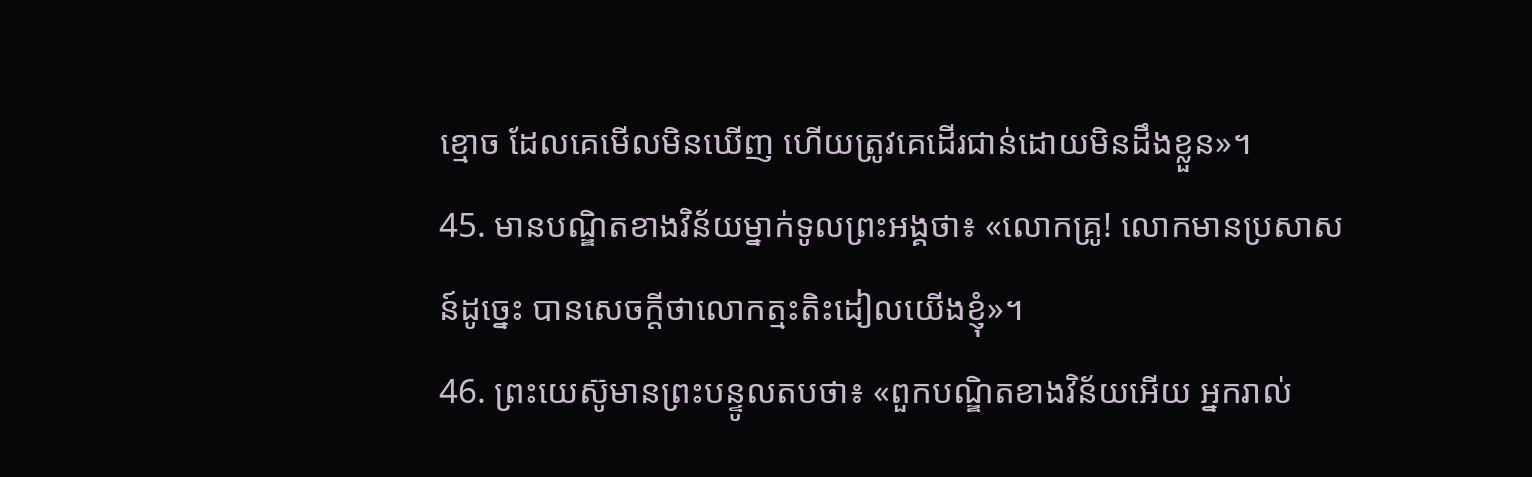ខ្មោច ដែលគេមើលមិនឃើញ ហើយត្រូវគេដើរជាន់ដោយមិនដឹងខ្លួន»។
45. មានបណ្ឌិតខាងវិន័យម្នាក់ទូលព្រះអង្គថា៖ «លោកគ្រូ! លោកមានប្រសាសន៍ដូច្នេះ បានសេចក្ដីថាលោកត្មះតិះដៀលយើងខ្ញុំ»។
46. ព្រះយេស៊ូមានព្រះបន្ទូលតបថា៖ «ពួកបណ្ឌិតខាងវិន័យអើយ អ្នករាល់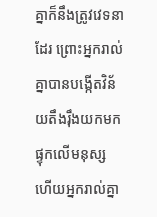គ្នាក៏នឹងត្រូវវេទនាដែរ ព្រោះអ្នករាល់គ្នាបានបង្កើតវិន័យតឹងរ៉ឹងយកមកផ្ទុកលើមនុស្ស ហើយអ្នករាល់គ្នា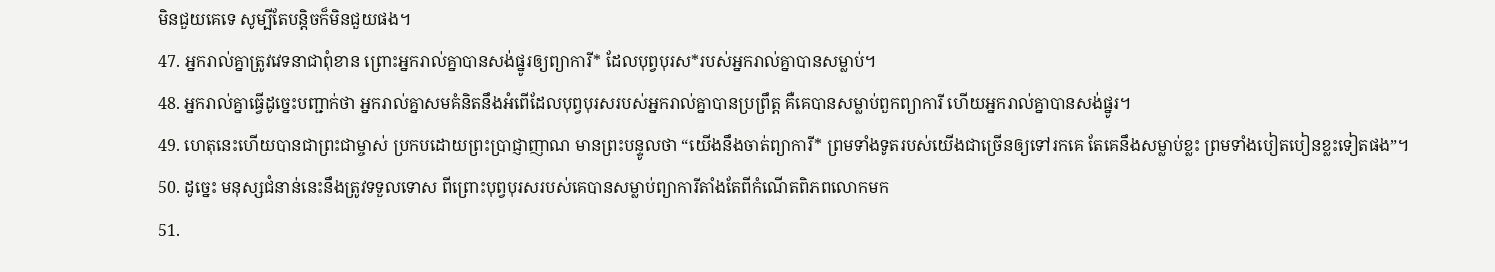មិនជួយគេទេ សូម្បីតែបន្តិចក៏មិនជួយផង។
47. អ្នករាល់គ្នាត្រូវវេទនាជាពុំខាន ព្រោះអ្នករាល់គ្នាបានសង់ផ្នូរឲ្យព្យាការី* ដែលបុព្វបុរស*របស់អ្នករាល់គ្នាបានសម្លាប់។
48. អ្នករាល់គ្នាធ្វើដូច្នេះបញ្ជាក់ថា អ្នករាល់គ្នាសមគំនិតនឹងអំពើដែលបុព្វបុរសរបស់អ្នករាល់គ្នាបានប្រព្រឹត្ត គឺគេបានសម្លាប់ពួកព្យាការី ហើយអ្នករាល់គ្នាបានសង់ផ្នូរ។
49. ហេតុនេះហើយបានជាព្រះជាម្ចាស់ ប្រកបដោយព្រះប្រាជ្ញាញាណ មានព្រះបន្ទូលថា “យើងនឹងចាត់ព្យាការី* ព្រមទាំងទូតរបស់យើងជាច្រើនឲ្យទៅរកគេ តែគេនឹងសម្លាប់ខ្លះ ព្រមទាំងបៀតបៀនខ្លះទៀតផង”។
50. ដូច្នេះ មនុស្សជំនាន់នេះនឹងត្រូវទទួលទោស ពីព្រោះបុព្វបុរសរបស់គេបានសម្លាប់ព្យាការីតាំងតែពីកំណើតពិភពលោកមក
51.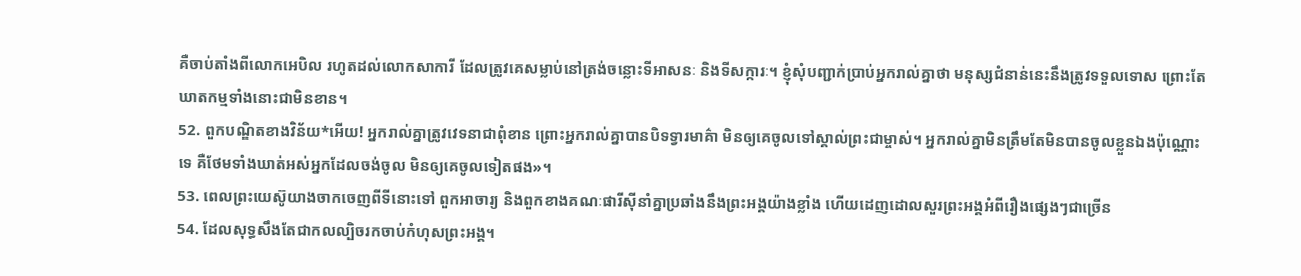គឺចាប់តាំងពីលោកអេបិល រហូតដល់លោកសាការី ដែលត្រូវគេសម្លាប់នៅត្រង់ចន្លោះទីអាសនៈ និងទីសក្ការៈ។ ខ្ញុំសុំបញ្ជាក់ប្រាប់អ្នករាល់គ្នាថា មនុស្សជំនាន់នេះនឹងត្រូវទទួលទោស ព្រោះតែឃាតកម្មទាំងនោះជាមិនខាន។
52. ពួកបណ្ឌិតខាងវិន័យ*អើយ! អ្នករាល់គ្នាត្រូវវេទនាជាពុំខាន ព្រោះអ្នករាល់គ្នាបានបិទទ្វារមាគ៌ា មិនឲ្យគេចូលទៅស្គាល់ព្រះជាម្ចាស់។ អ្នករាល់គ្នាមិនត្រឹមតែមិនបានចូលខ្លួនឯងប៉ុណ្ណោះទេ គឺថែមទាំងឃាត់អស់អ្នកដែលចង់ចូល មិនឲ្យគេចូលទៀតផង»។
53. ពេលព្រះយេស៊ូយាងចាកចេញពីទីនោះទៅ ពួកអាចារ្យ និងពួកខាងគណៈផារីស៊ីនាំគ្នាប្រឆាំងនឹងព្រះអង្គយ៉ាងខ្លាំង ហើយដេញដោលសួរព្រះអង្គអំពីរឿងផ្សេងៗជាច្រើន
54. ដែលសុទ្ធសឹងតែជាកលល្បិចរកចាប់កំហុសព្រះអង្គ។